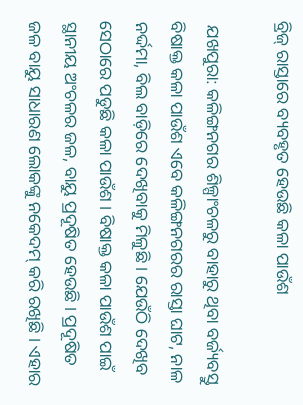ବ୍ରିଜ୍ ରାସ୍ତାରେ ବ୍ୟବହୃତ ହେଉଛି କଳା ପାଉଁଶ

 ଯଖପୁରା: କଳିଙ୍ଗନଗର ଶିଳ୍ପାଂଚଳରୁ ବାହାରୁ ଥିବା ବର୍ଜ୍ୟବସ୍ତୁ ବିଷାକ୍ତ କଳା ପାଉଁଶ ଏବେ କଳିଙ୍ଗନଗରର ରାସ୍ତା ଘାଟ, ନାଳ ନର୍ଦ୍ଦମା, ବିଲ ବାଡ଼ିରେ ଦେଖିବାକୁ ମିଳୁଛି । ଯେଉଁଠି ଦେଖିବ ସେଠାରେ ପଡୁଛି କଳା ପାଉଁଶ । ବିଷାକ୍ତ କଳା ପାଉଁଶ ପାଇଁ ସ୍ଥାନୀୟ ଅଂଚଳର ଜଳ, ବାୟୁ ପ୍ରଦୂଷିତ ହେଉଛି । ପ୍ରଦୂଷିତ ଜଳ ବାୟୁ ସାଧାରଣ ଲୋକଙ୍କୁ ନକେଦମ୍ କରି ରଖିଛି । ଏହାର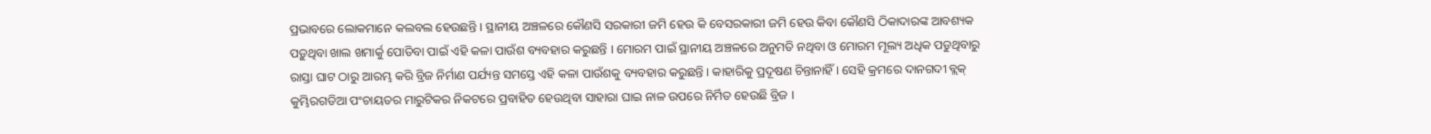ପ୍ରଭାବରେ ଲୋକମାନେ କଲବଲ ହେଉଛନ୍ତି । ସ୍ଥାନୀୟ ଅଞ୍ଚଳରେ କୌଣସି ସରକାରୀ ଜମି ହେଉ କି ବେସରକାରୀ ଜମି ହେଉ କିବା କୌଣସି ଠିକାଦାରଙ୍କ ଆବଶ୍ୟକ ପଡ଼ୁଥିବା ଖାଲ ଖମାର୍କୁ ପୋତିବା ପାଇଁ ଏହି କଳା ପାଉଁଶ ବ୍ୟବହାର କରୁଛନ୍ତି । ମୋରମ ପାଇଁ ସ୍ଥାନୀୟ ଅଞ୍ଚଳରେ ଅନୁମତି ନଥିବା ଓ ମୋରମ ମୂଲ୍ୟ ଅଧିକ ପଡୁଥିବାରୁ ରାସ୍ତା ଘାଟ ଠାରୁ ଆରମ୍ଭ କରି ବ୍ରିଜ ନିର୍ମାଣ ପର୍ଯ୍ୟନ୍ତ ସମସ୍ତେ ଏହି କଳା ପାଉଁଶକୁ ବ୍ୟବହାର କରୁଛନ୍ତି । କାହାରିକୁ ପ୍ରଦୂଷଣ ଚିନ୍ତାନାହିଁ । ସେହି କ୍ରମରେ ଦାନଗଦୀ ବ୍ଲକ୍ କୁମ୍ଭିରଗଡିଆ ପଂଚାୟତର ମାରୁଟିକର ନିକଟରେ ପ୍ରବାହିତ ହେଉଥିବା ସାହାରା ଘାଇ ନାଳ ଉପରେ ନିର୍ମିତ ହେଉଛି ବ୍ରିଜ ।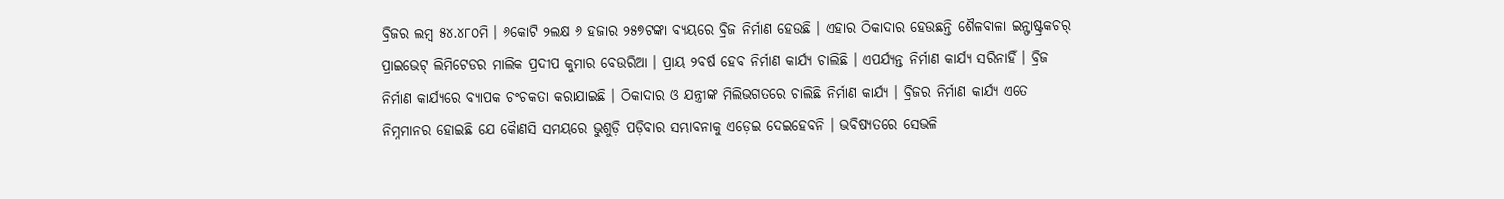ବ୍ରିଜର ଲମ୍ବ ୫୪.୪୮୦ମି । ୬କୋଟି ୨ଲକ୍ଷ ୬ ହଜାର ୨୫୭ଟଙ୍କା ବ୍ୟୟରେ ବ୍ରିଜ ନିର୍ମାଣ ହେଉଛି । ଏହାର ଠିକାଦାର ହେଉଛନ୍ତି ଶୈଳବାଳା ଇନ୍ଫାଷ୍ଟ୍ରକଚର୍ ପ୍ରାଇଭେଟ୍ ଲିମିଟେଡର ମାଲିକ ପ୍ରଦୀପ କୁମାର ବେଉରିଆ । ପ୍ରାୟ ୨ବର୍ଷ ହେବ ନିର୍ମାଣ କାର୍ଯ୍ୟ ଚାଲିଛି । ଏପର୍ଯ୍ୟନ୍ତ ନିର୍ମାଣ କାର୍ଯ୍ୟ ସରିନାହିଁ । ବ୍ରିଜ ନିର୍ମାଣ କାର୍ଯ୍ୟରେ ବ୍ୟାପକ ଚଂଚକତା କରାଯାଇଛି । ଠିକାଦାର ଓ ଯନ୍ତ୍ରୀଙ୍କ ମିଲିଭଗତରେ ଚାଲିଛି ନିର୍ମାଣ କାର୍ଯ୍ୟ । ବ୍ରିଜର ନିର୍ମାଣ କାର୍ଯ୍ୟ ଏତେ ନିମ୍ନମାନର ହୋଇଛି ଯେ କୈାଣସି ସମୟରେ ଭୁଶୁଡ଼ି ପଡ଼ିବାର ସମ୍ଭାବନାକୁ ଏଡ଼େଇ ଦେଇହେବନି । ଭବିଷ୍ୟତରେ ସେଭଳି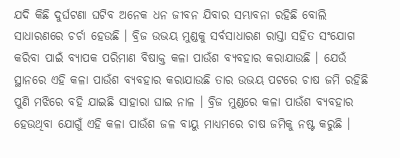ଯଦି କିଛି ଦୁର୍ଘଟଣା ଘଟିବ ଅନେକ ଧନ ଜୀବନ ଯିବାର ସମ୍ଭାବନା ରହିଛି ବୋଲି ସାଧାରଣରେ ଚର୍ଚା ହେଉଛି । ବ୍ରିଜ ଉଭୟ ମୁଣ୍ଡକୁ ସର୍ବସାଧାରଣ ରାସ୍ତା ସହିତ ସଂଯୋଗ କରିବା ପାଇଁ ବ୍ୟାପକ ପରିମାଣ ବିଷାକ୍ତ କଳା ପାଉଁଶ ବ୍ୟବହାର କରାଯାଉଛି । ଯେଉଁ ସ୍ଥାନରେ ଏହି କଳା ପାଉଁଶ ବ୍ୟବହାର କରାଯାଉଛି ତାର ଉଭୟ ପଟରେ ଚାଷ ଜମି ରହିଛି ପୁଣି ମଝିରେ ବହି ଯାଇଛି ସାହାରା ଘାଇ ନାଳ । ବ୍ରିଜ ମୁଣ୍ଡରେ କଳା ପାଉଁଶ ବ୍ୟବହାର ହେଉଥିବା ଯୋଗୁଁ ଏହି କଳା ପାଉଁଶ ଜଳ ବାୟୁ ମାଧ୍ୟମରେ ଚାଷ ଜମିକୁ ନଷ୍ଟ କରୁଛି ।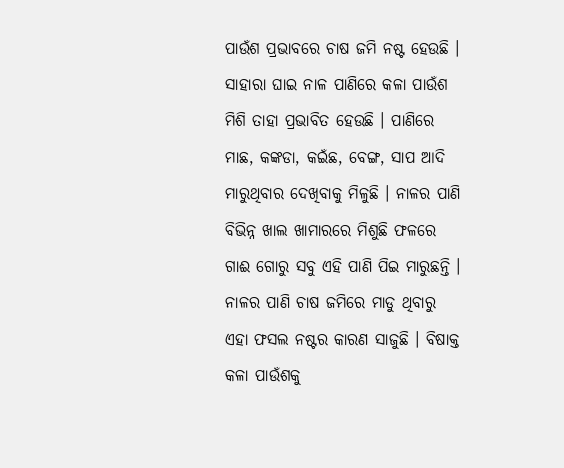ପାଉଁଶ ପ୍ରଭାବରେ ଚାଷ ଜମି ନଷ୍ଟ ହେଉଛି । ସାହାରା ଘାଇ ନାଳ ପାଣିରେ କଳା ପାଉଁଶ ମିଶି ତାହା ପ୍ରଭାବିତ ହେଉଛି । ପାଣିରେ ମାଛ, କଙ୍କଡା, କଇଁଛ, ବେଙ୍ଗ, ସାପ ଆଦି ମାରୁଥିବାର ଦେଖିବାକୁ ମିଳୁଛି । ନାଳର ପାଣି ବିଭିନ୍ନ ଖାଲ ଖାମାରରେ ମିଶୁଛି ଫଳରେ ଗାଈ ଗୋରୁ ସବୁ ଏହି ପାଣି ପିଇ ମାରୁଛନ୍ତି । ନାଳର ପାଣି ଚାଷ ଜମିରେ ମାଡୁ ଥିବାରୁ ଏହା ଫସଲ ନଷ୍ଟର କାରଣ ସାଜୁଛି । ବିଷାକ୍ତ କଳା ପାଉଁଶକୁ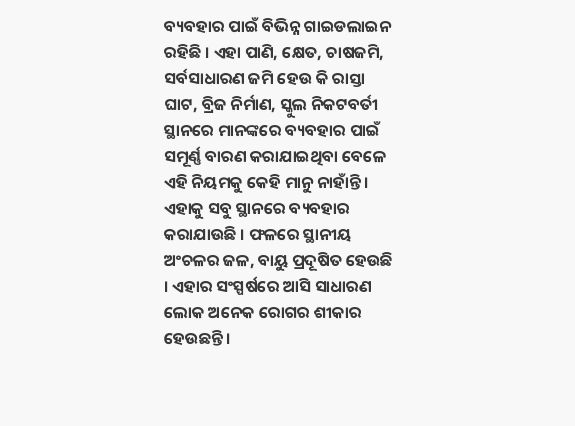ବ୍ୟବହାର ପାଇଁ ବିଭିନ୍ନ ଗାଇଡଲାଇନ ରହିଛି । ଏହା ପାଣି, କ୍ଷେତ, ଚାଷଜମି, ସର୍ବସାଧାରଣ ଜମି ହେଉ କି ରାସ୍ତା ଘାଟ, ବ୍ରିଜ ନିର୍ମାଣ, ସ୍କୁଲ ନିକଟବର୍ତୀ ସ୍ଥାନରେ ମାନଙ୍କରେ ବ୍ୟବହାର ପାଇଁ ସମୂର୍ଣ୍ଣ ବାରଣ କରାଯାଇଥିବା ବେଳେ ଏହି ନିୟମକୁ କେହି ମାନୁ ନାହାଁନ୍ତି । ଏହାକୁ ସବୁ ସ୍ଥାନରେ ବ୍ୟବହାର କରାଯାଉଛି । ଫଳରେ ସ୍ଥାନୀୟ ଅଂଚଳର ଜଳ, ବାୟୁ ପ୍ରଦୂଷିତ ହେଉଛି । ଏହାର ସଂସ୍ପର୍ଷରେ ଆସି ସାଧାରଣ ଲୋକ ଅନେକ ରୋଗର ଶୀକାର ହେଉଛନ୍ତି ।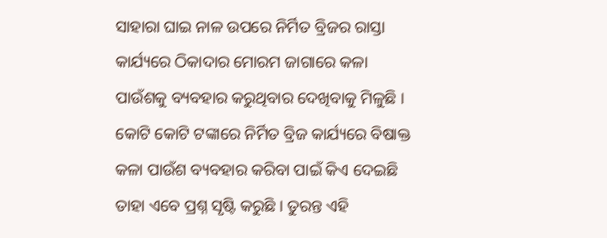ସାହାରା ଘାଇ ନାଳ ଉପରେ ନିର୍ମିତ ବ୍ରିଜର ରାସ୍ତା କାର୍ଯ୍ୟରେ ଠିକାଦାର ମୋରମ ଜାଗାରେ କଳା ପାଉଁଶକୁ ବ୍ୟବହାର କରୁଥିବାର ଦେଖିବାକୁ ମିଳୁଛି । କୋଟି କୋଟି ଟଙ୍କାରେ ନିର୍ମିତ ବ୍ରିଜ କାର୍ଯ୍ୟରେ ବିଷାକ୍ତ କଳା ପାଉଁଶ ବ୍ୟବହାର କରିବା ପାଇଁ କିଏ ଦେଇଛି ତାହା ଏବେ ପ୍ରଶ୍ନ ସୃଷ୍ଟି କରୁଛି । ତୁରନ୍ତ ଏହି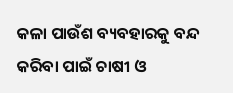କଳା ପାଉଁଶ ବ୍ୟବହାରକୁ ବନ୍ଦ କରିବା ପାଇଁ ଚାଷୀ ଓ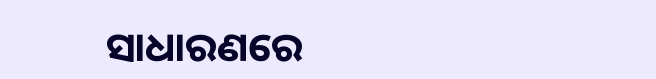ସାଧାରଣରେ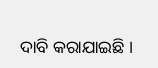ଦାବି କରାଯାଇଛି ।